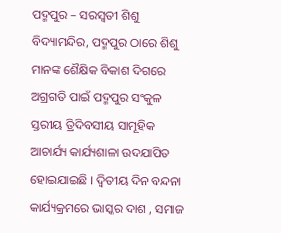ପଦ୍ମପୁର – ସରସ୍ୱତୀ ଶିଶୁ ବିଦ୍ୟାମନ୍ଦିର, ପଦ୍ମପୁର ଠାରେ ଶିଶୁ ମାନଙ୍କ ଶୈକ୍ଷିକ ବିକାଶ ଦିଗରେ ଅଗ୍ରଗତି ପାଇଁ ପଦ୍ମପୁର ସଂକୁଳ ସ୍ତରୀୟ ତ୍ରିଦିବସୀୟ ସାମୂହିକ ଆଚାର୍ଯ୍ୟ କାର୍ଯ୍ୟଶାଳା ଉଦଯାପିତ ହୋଇଯାଇଛି । ଦ୍ଵିତୀୟ ଦିନ ବନ୍ଦନା କାର୍ଯ୍ୟକ୍ରମରେ ଭାସ୍କର ଦାଶ , ସମାଜ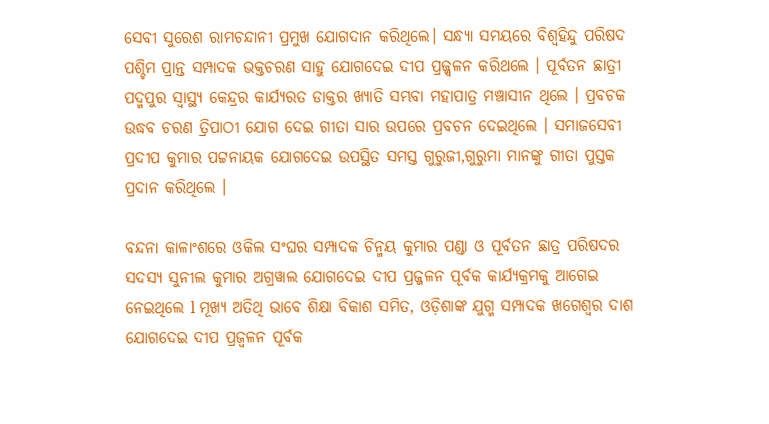ସେବୀ ସୁରେଶ ରାମଚନ୍ଦାନୀ ପ୍ରମୁଖ ଯୋଗଦାନ କରିଥିଲେ। ସନ୍ଧ୍ୟା ସମୟରେ ବିଶ୍ବହିନ୍ଦୁ ପରିଷଦ ପଶ୍ଚିମ ପ୍ରାନ୍ତ ସମ୍ପାଦକ ଭକ୍ତଚରଣ ସାହୁ ଯୋଗଦେଇ ଦୀପ ପ୍ରଜ୍ଜ୍ୱଳନ କରିଥଲେ । ପୂର୍ବତନ ଛାତ୍ରୀ ପଦ୍ମପୁର ସ୍ୱାସ୍ଥ୍ୟ କେନ୍ଦ୍ରର କାର୍ଯ୍ୟରତ ଡାକ୍ତର ଖ୍ୟାତି ସମ୍ଭବା ମହାପାତ୍ର ମଞ୍ଚାସୀନ ଥିଲେ । ପ୍ରବଚକ ଉଦ୍ଧବ ଚରଣ ତ୍ରିପାଠୀ ଯୋଗ ଦେଇ ଗୀତା ସାର ଉପରେ ପ୍ରବଚନ ଦେଇଥିଲେ । ସମାଜସେବୀ ପ୍ରଦୀପ କୁମାର ପଟ୍ଟନାୟକ ଯୋଗଦେଇ ଉପସ୍ଥିତ ସମସ୍ତ ଗୁରୁଜୀ,ଗୁରୁମା ମାନଙ୍କୁ ଗୀତା ପୁସ୍ତକ ପ୍ରଦାନ କରିଥିଲେ ।

ବନ୍ଦନା କାଳାଂଶରେ ଓକିଲ ସଂଘର ସମ୍ପାଦକ ଚିନ୍ମୟ କୁମାର ପଣ୍ଡା ଓ ପୂର୍ବତନ ଛାତ୍ର ପରିଷଦର ସଦସ୍ୟ ସୁନୀଲ କୁମାର ଅଗ୍ରୱାଲ ଯୋଗଦେଇ ଦୀପ ପ୍ରଜ୍ଜଳନ ପୂର୍ବକ କାର୍ଯ୍ୟକ୍ରମକୁ ଆଗେଇ ନେଇଥିଲେ l ମୂଖ୍ୟ ଅତିଥି ଭାବେ ଶିକ୍ଷା ବିକାଶ ସମିତ, ଓଡ଼ିଶାଙ୍କ ଯୁଗ୍ମ ସମ୍ପାଦକ ଖଗେଶ୍ବର ଦାଶ ଯୋଗଦେଇ ଦୀପ ପ୍ରଜ୍ୱଳନ ପୂର୍ବକ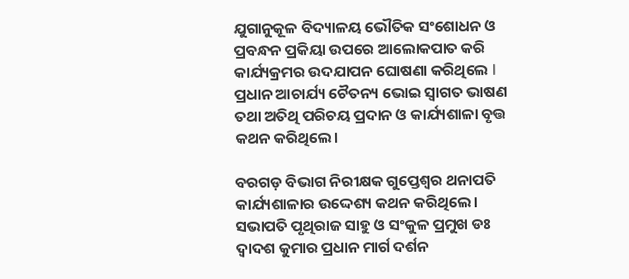ଯୁଗାନୁକୂଳ ବିଦ୍ୟାଳୟ ଭୌତିକ ସଂଶୋଧନ ଓ ପ୍ରବନ୍ଧନ ପ୍ରକିୟା ଉପରେ ଆଲୋକପାତ କରି କାର୍ଯ୍ୟକ୍ରମର ଉଦଯାପନ ଘୋଷଣା କରିଥିଲେ l ପ୍ରଧାନ ଆଚାର୍ଯ୍ୟ ଚୈତନ୍ୟ ଭୋଇ ସ୍ୱାଗତ ଭାଷଣ ତଥା ଅତିଥି ପରିଚୟ ପ୍ରଦାନ ଓ କାର୍ଯ୍ୟଶାଳା ବୃତ୍ତ କଥନ କରିଥିଲେ।

ବରଗଡ଼ ବିଭାଗ ନିରୀକ୍ଷକ ଗୁପ୍ତେଶ୍ୱର ଥନାପତି କାର୍ଯ୍ୟଶାଳାର ଉଦ୍ଦେଶ୍ୟ କଥନ କରିଥିଲେ। ସଭାପତି ପୃଥିରାଜ ସାହୁ ଓ ସଂକୁଳ ପ୍ରମୁଖ ଡଃ ଦ୍ଵାଦଶ କୁମାର ପ୍ରଧାନ ମାର୍ଗ ଦର୍ଶନ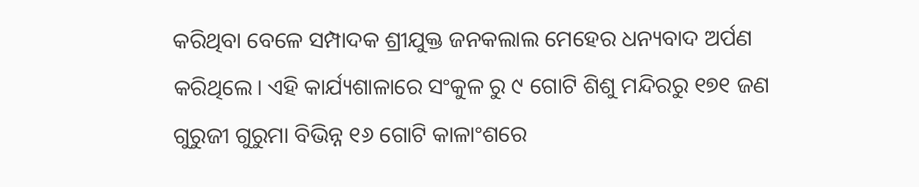କରିଥିବା ବେଳେ ସମ୍ପାଦକ ଶ୍ରୀଯୁକ୍ତ ଜନକଲାଲ ମେହେର ଧନ୍ୟବାଦ ଅର୍ପଣ କରିଥିଲେ। ଏହି କାର୍ଯ୍ୟଶାଳାରେ ସଂକୁଳ ରୁ ୯ ଗୋଟି ଶିଶୁ ମନ୍ଦିରରୁ ୧୭୧ ଜଣ ଗୁରୁଜୀ ଗୁରୁମା ବିଭିନ୍ନ ୧୬ ଗୋଟି କାଳାଂଶରେ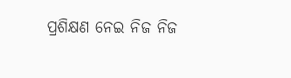ପ୍ରଶିକ୍ଷଣ ନେଇ ନିଜ ନିଜ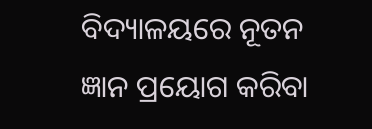ବିଦ୍ୟାଳୟରେ ନୂତନ ଜ୍ଞାନ ପ୍ରୟୋଗ କରିବା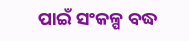ପାଇଁ ସଂକଳ୍ପ ବଦ୍ଧ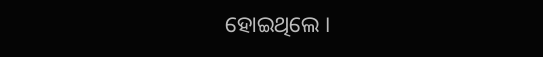ହୋଇଥିଲେ ।